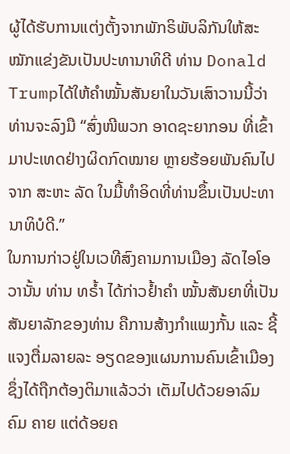ຜູ້ໄດ້ຮັບການແຕ່ງຕັ້ງຈາກພັກຣິພັບລິກັນໃຫ້ສະໝັກແຂ່ງຂັນເປັນປະທານາທິດີ ທ່ານ Donald Trumpໄດ້ໃຫ້ຄຳໝັ້ນສັນຍາໃນວັນເສົາວານນີ້ວ່າ ທ່ານຈະລົງມື “ສົ່ງໜີພວກ ອາດຊະຍາກອນ ທີ່ເຂົ້າມາປະເທດຢ່າງຜິດກົດໝາຍ ຫຼາຍຮ້ອຍພັນຄົນໄປຈາກ ສະຫະ ລັດ ໃນມື້ທຳອິດທີ່ທ່ານຂຶ້ນເປັນປະທານາທິບໍດີ.”
ໃນການກ່າວຢູ່ໃນເວທີສົງຄາມການເມືອງ ລັດໄອໂອວານັ້ນ ທ່ານ ທຣ້ຳ ໄດ້ກ່າວຢໍ້າຄຳ ໝັ້ນສັນຍາທີ່ເປັນສັນຍາລັກຂອງທ່ານ ຄືການສ້າງກຳແພງກັ້ນ ແລະ ຊີ້ແຈງຕື່ມລາຍລະ ອຽດຂອງແຜນການຄົນເຂົ້າເມືອງ ຊຶ່ງໄດ້ຖືກຕ້ອງຕິມາແລ້ວວ່າ ເຕັມໄປດ້ວຍອາລົມຄົມ ຄາຍ ແຕ່ດ້ອຍຄ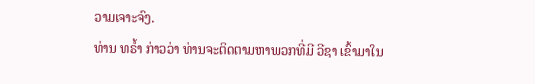ວາມເຈາະຈົງ.
ທ່ານ ທຣ້ຳ ກ່າວວ່າ ທ່ານຈະຕິດຕາມຫາພວກທີ່ມີ ວີຊາ ເຂົ້າມາໃນ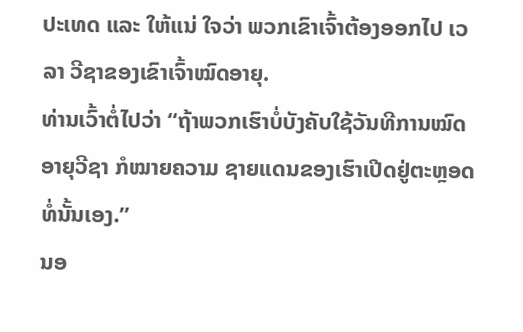ປະເທດ ແລະ ໃຫ້ແນ່ ໃຈວ່າ ພວກເຂົາເຈົ້າຕ້ອງອອກໄປ ເວລາ ວີຊາຂອງເຂົາເຈົ້າໝົດອາຍຸ.
ທ່ານເວົ້າຕໍ່ໄປວ່າ “ຖ້າພວກເຮົາບໍ່ບັງຄັບໃຊ້ວັນທີການໝົດອາຍຸວີຊາ ກໍໝາຍຄວາມ ຊາຍແດນຂອງເຮົາເປີດຢູ່ຕະຫຼອດ ທໍ່ນັ້ນເອງ.”
ນອ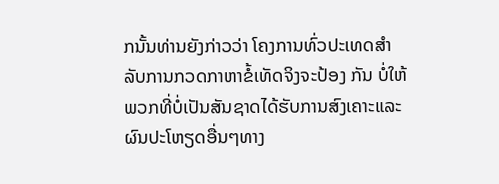ກນັ້ນທ່ານຍັງກ່າວວ່າ ໂຄງການທົ່ວປະເທດສຳລັບການກວດກາຫາຂໍ້ເທັດຈິງຈະປ້ອງ ກັນ ບໍ່ໃຫ້ພວກທີ່ບໍ່ເປັນສັນຊາດໄດ້ຮັບການສົງເຄາະແລະຜົນປະໂຫຽດອື່ນໆທາງ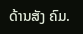ດ້ານສັງ ຄົມ.